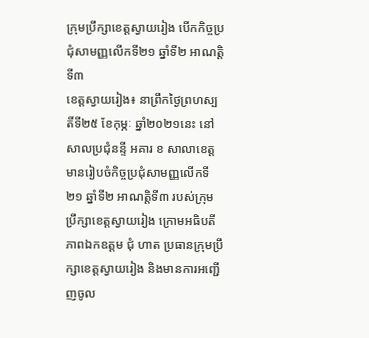ក្រុមប្រឹក្សាខេត្តស្វាយរៀង បើកកិច្ចប្រជុំសាមញ្ញលើកទី២១ ឆ្នាំទី២ អាណត្តិទី៣
ខេត្តស្វាយរៀង៖ នាព្រឹកថ្ងៃព្រហស្បតិ៍ទី២៥ ខែកុម្ភៈ ឆ្នាំ២០២១នេះ នៅសាលប្រជុំនន្ទី អគារ ខ សាលាខេត្ត មានរៀបចំកិច្ចប្រជុំសាមញ្ញលើកទី២១ ឆ្នាំទី២ អាណត្តិទី៣ របស់ក្រុមប្រឹក្សាខេត្តស្វាយរៀង ក្រោមអធិបតីភាពឯកឧត្តម ជុំ ហាត ប្រធានក្រុមប្រឹក្សាខេត្តស្វាយរៀង និងមានការអញ្ជើញចូល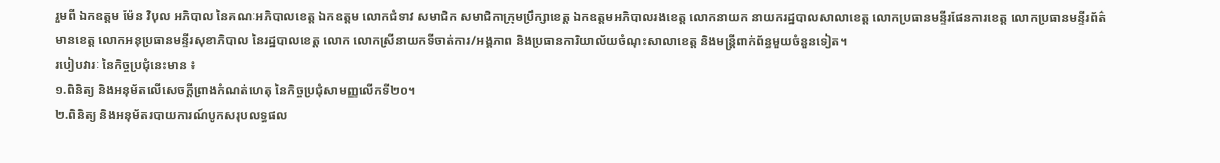រួមពី ឯកឧត្តម ម៉ែន វិបុល អភិបាល នៃគណៈអភិបាលខេត្ត ឯកឧត្តម លោកជំទាវ សមាជិក សមាជិកាក្រុមប្រឹក្សាខេត្ត ឯកឧត្តមអភិបាលរងខេត្ត លោកនាយក នាយករដ្ឋបាលសាលាខេត្ត លោកប្រធានមន្ទីរផែនការខេត្ត លោកប្រធានមន្ទីរព័ត៌មានខេត្ត លោកអនុប្រធានមន្ទីរសុខាភិបាល នៃរដ្ឋបាលខេត្ត លោក លោកស្រីនាយកទីចាត់ការ/អង្គភាព និងប្រធានការិយាល័យចំណុះសាលាខេត្ត និងមន្ត្រីពាក់ព័ន្ធមួយចំនួនទៀត។
របៀបវារៈ នៃកិច្ចប្រជុំនេះមាន ៖
១.ពិនិត្យ និងអនុម័តលើសេចក្តីព្រាងកំណត់ហេតុ នៃកិច្ចប្រជុំសាមញ្ញលើកទី២០។
២.ពិនិត្យ និងអនុម័តរបាយការណ៍បូកសរុបលទ្ធផល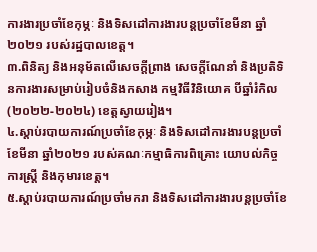ការងារប្រចាំខែកុម្ភៈ និងទិសដៅការងារបន្តប្រចាំខែមីនា ឆ្នាំ២០២១ របស់រដ្ឋបាលខេត្ត។
៣.ពិនិត្យ និងអនុម័តលើសេចក្តីព្រាង សេចក្តីណែនាំ និងប្រតិទិនការងារសម្រាប់រៀបចំនិងកសាង កម្មវិធីវិនិយោគ បីឆ្នាំរំកិល(២០២២-២០២៤) ខេត្តស្វាយរៀង។
៤.ស្តាប់របាយការណ៍ប្រចាំខែកុម្ភៈ និងទិសដៅការងារបន្តប្រចាំខែមីនា ឆ្នាំ២០២១ របស់គណៈកម្មាធិការពិគ្រោះ យោបល់កិច្ចការស្រ្តី និងកុមារខេត្ត។
៥.ស្តាប់របាយការណ៍ប្រចាំមករា និងទិសដៅការងារបន្តប្រចាំខែ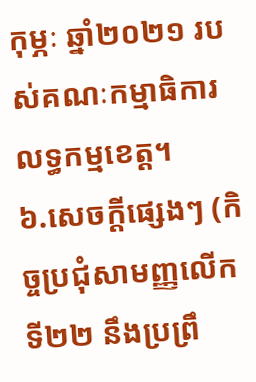កុម្ភៈ ឆ្នាំ២០២១ របស់គណៈកម្មាធិការលទ្ធកម្មខេត្ត។
៦.សេចក្តីផ្សេងៗ (កិច្ចប្រជុំសាមញ្ញលើកទី២២ នឹងប្រព្រឹ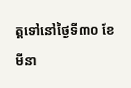ត្តទៅនៅថ្ងៃទី៣០ ខែមីនា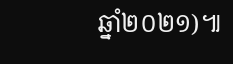ឆ្នាំ២០២១)៕